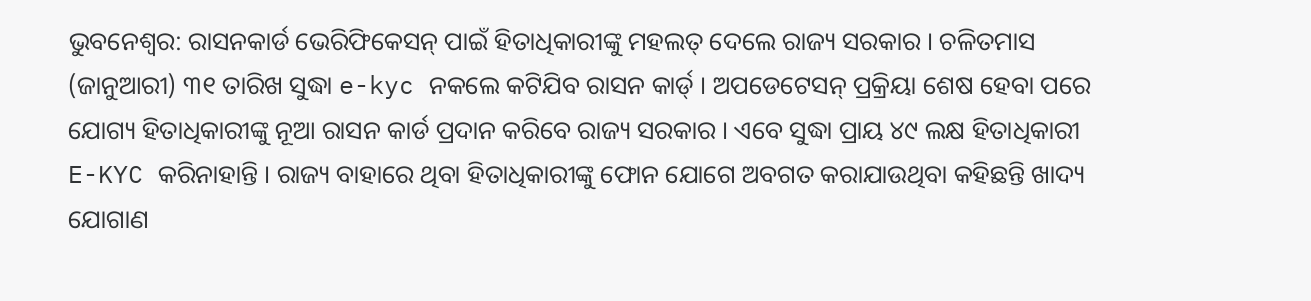ଭୁବନେଶ୍ବର: ରାସନକାର୍ଡ ଭେରିଫିକେସନ୍ ପାଇଁ ହିତାଧିକାରୀଙ୍କୁ ମହଲତ୍ ଦେଲେ ରାଜ୍ୟ ସରକାର । ଚଳିତମାସ (ଜାନୁଆରୀ) ୩୧ ତାରିଖ ସୁଦ୍ଧା e-kyc ନକଲେ କଟିଯିବ ରାସନ କାର୍ଡ୍ । ଅପଡେଟେସନ୍ ପ୍ରକ୍ରିୟା ଶେଷ ହେବା ପରେ ଯୋଗ୍ୟ ହିତାଧିକାରୀଙ୍କୁ ନୂଆ ରାସନ କାର୍ଡ ପ୍ରଦାନ କରିବେ ରାଜ୍ୟ ସରକାର । ଏବେ ସୁଦ୍ଧା ପ୍ରାୟ ୪୯ ଲକ୍ଷ ହିତାଧିକାରୀ E-KYC କରିନାହାନ୍ତି । ରାଜ୍ୟ ବାହାରେ ଥିବା ହିତାଧିକାରୀଙ୍କୁ ଫୋନ ଯୋଗେ ଅବଗତ କରାଯାଉଥିବା କହିଛନ୍ତି ଖାଦ୍ୟ ଯୋଗାଣ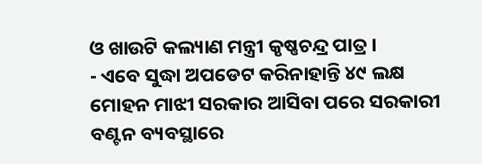ଓ ଖାଉଟି କଲ୍ୟାଣ ମନ୍ତ୍ରୀ କୃଷ୍ଣଚନ୍ଦ୍ର ପାତ୍ର ।
- ଏବେ ସୁଦ୍ଧା ଅପଡେଟ କରିନାହାନ୍ତି ୪୯ ଲକ୍ଷ
ମୋହନ ମାଝୀ ସରକାର ଆସିବା ପରେ ସରକାରୀ ବଣ୍ଟନ ବ୍ୟବସ୍ଥାରେ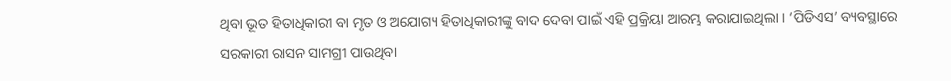ଥିବା ଭୂତ ହିତାଧିକାରୀ ବା ମୃତ ଓ ଅଯୋଗ୍ୟ ହିତାଧିକାରୀଙ୍କୁ ବାଦ ଦେବା ପାଇଁ ଏହି ପ୍ରକ୍ରିୟା ଆରମ୍ଭ କରାଯାଇଥିଲା । ‘ପିଡିଏସ’ ବ୍ୟବସ୍ଥାରେ ସରକାରୀ ରାସନ ସାମଗ୍ରୀ ପାଉଥିବା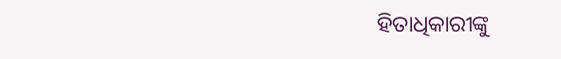ହିତାଧିକାରୀଙ୍କୁ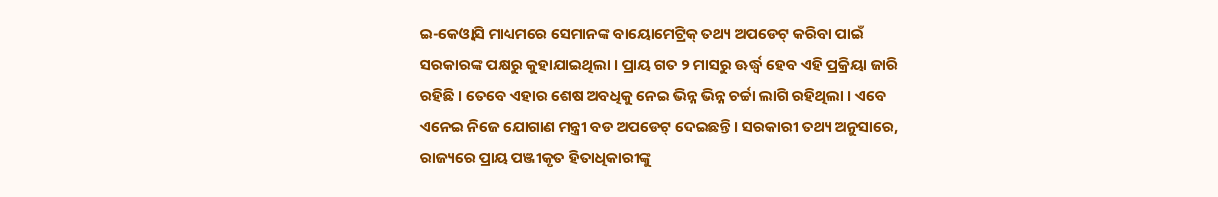ଇ-କେଓ୍ବାସି ମାଧ୍ୟମରେ ସେମାନଙ୍କ ବାୟୋମେଟ୍ରିକ୍ ତଥ୍ୟ ଅପଡେଟ୍ କରିବା ପାଇଁ ସରକାରଙ୍କ ପକ୍ଷରୁ କୁହାଯାଇଥିଲା । ପ୍ରାୟ ଗତ ୨ ମାସରୁ ଊର୍ଦ୍ଧ୍ବ ହେବ ଏହି ପ୍ରକ୍ରିୟା ଜାରି ରହିଛି । ତେବେ ଏହାର ଶେଷ ଅବଧିକୁ ନେଇ ଭିନ୍ନ ଭିନ୍ନ ଚର୍ଚ୍ଚା ଲାଗି ରହିଥିଲା । ଏବେ ଏନେଇ ନିଜେ ଯୋଗାଣ ମନ୍ତ୍ରୀ ବଡ ଅପଡେଟ୍ ଦେଇଛନ୍ତି । ସରକାରୀ ତଥ୍ୟ ଅନୁସାରେ, ରାଜ୍ୟରେ ପ୍ରାୟ ପଞ୍ଜୀକୃତ ହିତାଧିକାରୀଙ୍କୁ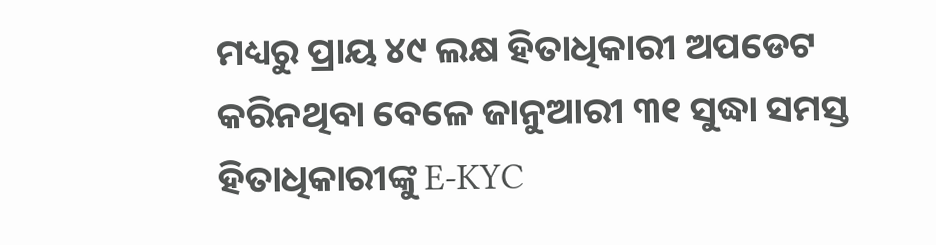ମଧ୍ୟରୁ ପ୍ରାୟ ୪୯ ଲକ୍ଷ ହିତାଧିକାରୀ ଅପଡେଟ କରିନଥିବା ବେଳେ ଜାନୁଆରୀ ୩୧ ସୁଦ୍ଧା ସମସ୍ତ ହିତାଧିକାରୀଙ୍କୁ E-KYC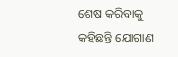ଶେଷ କରିବାକୁ କହିଛନ୍ତି ଯୋଗାଣ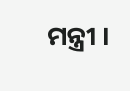ମନ୍ତ୍ରୀ ।